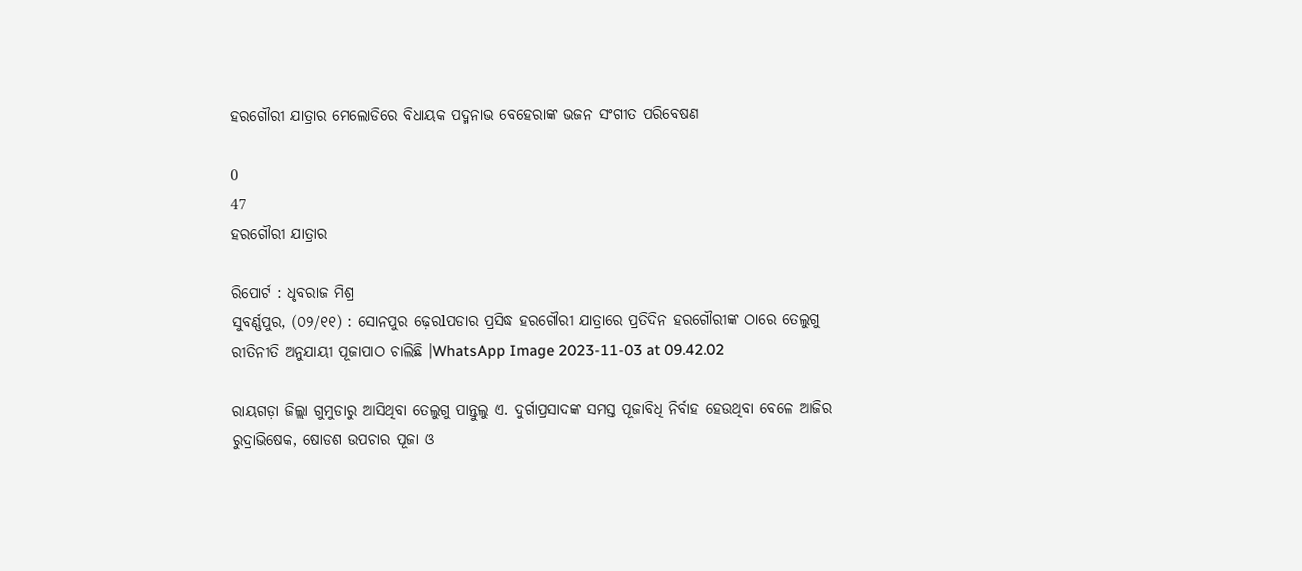ହରଗୌରୀ ଯାତ୍ରାର ମେଲୋଡିରେ ବିଧାୟକ ପଦ୍ମନାଭ ବେହେରାଙ୍କ ଭଜନ ସଂଗୀତ ପରିବେଷଣ

0
47
ହରଗୌରୀ ଯାତ୍ରାର

ରିପୋର୍ଟ : ଧୃବରାଜ ମିଶ୍ର
ସୁବର୍ଣ୍ଣପୁର, (୦୨/୧୧) : ସୋନପୁର ଢ଼େରlପଡାର ପ୍ରସିଦ୍ଧ ହରଗୌରୀ ଯାତ୍ରାରେ ପ୍ରତିଦିନ ହରଗୌରୀଙ୍କ ଠାରେ ତେଲୁଗୁ ରୀତିନୀତି ଅନୁଯାୟୀ ପୂଜାପାଠ ଚାଲିଛି ।WhatsApp Image 2023-11-03 at 09.42.02

ରାୟଗଡ଼ା ଜିଲ୍ଲା ଗୁମୁଡାରୁ ଆସିଥିବା ତେଲୁଗୁ ପାନ୍ତୁଲୁ ଏ. ଦୁର୍ଗାପ୍ରସାଦଙ୍କ ସମସ୍ତ ପୂଜାବିଧି ନିର୍ବାହ ହେଉଥିବା ବେଳେ ଆଜିର ରୁଦ୍ରାଭିଷେକ, ଷୋଡଶ ଉପଚାର ପୂଜା ଓ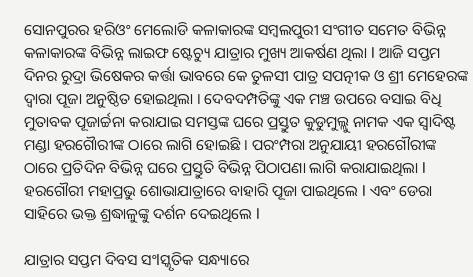ସୋନପୁରର ହରିଓଂ ମେଲୋଡି କଳାକାରଙ୍କ ସମ୍ବଲପୁରୀ ସଂଗୀତ ସମେତ ବିଭିନ୍ନ କଳାକାରଙ୍କ ବିଭିନ୍ନ ଲାଇଫ ଷ୍ଟେଚ୍ୟୁ ଯାତ୍ରାର ମୁଖ୍ୟ ଆକର୍ଷଣ ଥିଲା l ଆଜି ସପ୍ତମ ଦିନର ରୁଦ୍ରା ଭିଷେକର କର୍ତ୍ତା ଭାବରେ କେ ତୁଳସୀ ପାତ୍ର ସପତ୍ନୀକ ଓ ଶ୍ରୀ ମେହେରଙ୍କ ଦ୍ଵାରା ପୂଜା ଅନୁଷ୍ଠିତ ହୋଇଥିଲା । ଦେବଦମ୍ପତିଙ୍କୁ ଏକ ମଞ୍ଚ ଉପରେ ବସାଇ ବିଧି ମୁତାବକ ପୂଜାର୍ଚ୍ଚନା କରାଯାଇ ସମସ୍ତଙ୍କ ଘରେ ପ୍ରସ୍ତୁତ କୁଡୁମୁଲ୍ଲୁ ନାମକ ଏକ ସ୍ଵାଦିଷ୍ଟ ମଣ୍ଡା ହରଗୋୖରୀଙ୍କ ଠାରେ ଲାଗି ହୋଇଛି । ପରଂମ୍ପରା ଅନୁଯାୟୀ ହରଗୌରୀଙ୍କ ଠାରେ ପ୍ରତିଦିନ ବିଭିନ୍ନ ଘରେ ପ୍ରସ୍ତୁତି ବିଭିନ୍ନ ପିଠାପଣା ଲାଗି କରାଯାଇଥିଲା l ହରଗୌରୀ ମହାପ୍ରଭୁ ଶୋଭାଯାତ୍ରାରେ ବାହାରି ପୂଜା ପାଇଥିଲେ l ଏବଂ ଡେରା ସାହିରେ ଭକ୍ତ ଶ୍ରଦ୍ଧାଳୁଙ୍କୁ ଦର୍ଶନ ଦେଇଥିଲେ l

ଯାତ୍ରାର ସପ୍ତମ ଦିବସ ସଂlସ୍କୃତିକ ସନ୍ଧ୍ୟାରେ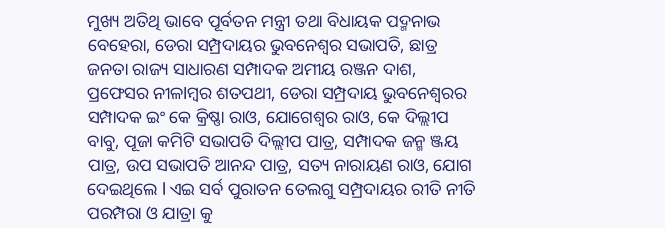ମୁଖ୍ୟ ଅତିଥି ଭାବେ ପୂର୍ବତନ ମନ୍ତ୍ରୀ ତଥା ବିଧାୟକ ପଦ୍ମନାଭ ବେହେରା, ଡେରା ସମ୍ପ୍ରଦାୟର ଭୁବନେଶ୍ୱର ସଭାପତି, ଛାତ୍ର ଜନତା ରାଜ୍ୟ ସାଧାରଣ ସମ୍ପାଦକ ଅମୀୟ ରଞ୍ଜନ ଦାଶ, ପ୍ରଫେସର ନୀଳlମ୍ବର ଶତପଥୀ, ଡେରା ସମ୍ପ୍ରଦାୟ ଭୁବନେଶ୍ୱରର ସମ୍ପାଦକ ଇଂ କେ କ୍ରିଷ୍ଣା ରାଓ, ଯୋଗେଶ୍ୱର ରାଓ, କେ ଦିଲ୍ଲୀପ ବାବୁ, ପୂଜା କମିଟି ସଭାପତି ଦିଲ୍ଲୀପ ପାତ୍ର, ସମ୍ପାଦକ ଜନ୍ମ ଞ୍ଜୟ ପାତ୍ର, ଉପ ସଭାପତି ଆନନ୍ଦ ପାତ୍ର, ସତ୍ୟ ନାରାୟଣ ରାଓ, ଯୋଗ ଦେଇଥିଲେ l ଏଇ ସର୍ବ ପୁରାତନ ତେଲଗୁ ସମ୍ପ୍ରଦାୟର ରୀତି ନୀତି ପରମ୍ପରା ଓ ଯାତ୍ରା କୁ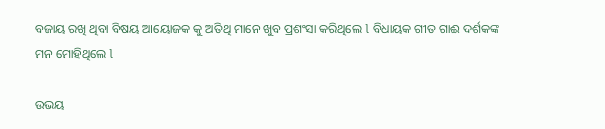ବଜାୟ ରଖି ଥିବା ବିଷୟ ଆୟୋଜକ କୁ ଅତିଥି ମାନେ ଖୁବ ପ୍ରଶଂସା କରିଥିଲେ l ବିଧାୟକ ଗୀତ ଗାଈ ଦର୍ଶକଙ୍କ ମନ ମୋହିଥିଲେ l

ଉଭୟ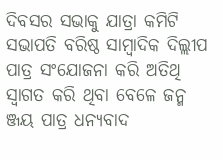ଦିବସର ସଭାକୁ ଯାତ୍ରା କମିଟି ସଭାପତି ବରିଷ୍ଠ ସାମ୍ବାଦିକ ଦିଲ୍ଲୀପ ପାତ୍ର ସଂଯୋଜନା କରି ଅତିଥି ସ୍ୱାଗତ କରି ଥିବା ବେଳେ ଜନ୍ମ ଞ୍ଜୟ ପାତ୍ର ଧନ୍ୟବାଦ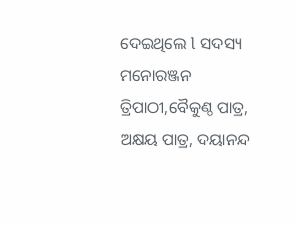ଦେଇଥିଲେ l ସଦସ୍ୟ ମନୋରଞ୍ଜନ ତ୍ରିପାଠୀ,ବୈକୁଣ୍ଠ ପାତ୍ର, ଅକ୍ଷୟ ପାତ୍ର, ଦୟାନନ୍ଦ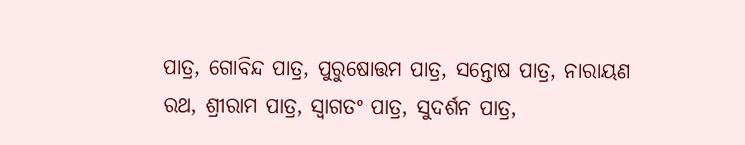ପାତ୍ର, ଗୋବିନ୍ଦ ପାତ୍ର, ପୁରୁଷୋତ୍ତମ ପାତ୍ର, ସନ୍ତୋଷ ପାତ୍ର, ନାରାୟଣ ରଥ, ଶ୍ରୀରାମ ପାତ୍ର, ସ୍ୱାଗତଂ ପାତ୍ର, ସୁଦର୍ଶନ ପାତ୍ର,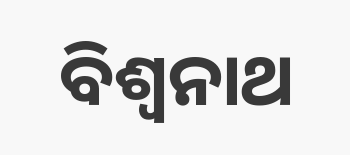ବିଶ୍ୱନାଥ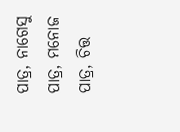ପାତ୍ର, ନାଗେସୁ ପାତ୍ର, ମନୋଜ ପାତ୍ର, ଚିତ୍ତ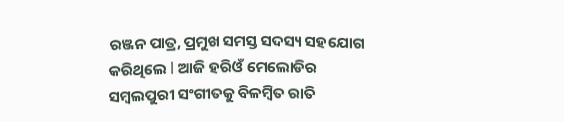ରଞ୍ଜନ ପାତ୍ର, ପ୍ରମୁଖ ସମସ୍ତ ସଦସ୍ୟ ସହଯୋଗ କରିଥିଲେ l ଆଜି ହରିଓଁ ମେଲୋଡିର ସମ୍ବଲପୁରୀ ସଂଗୀତକୁ ବିଳମ୍ବିତ ରାତି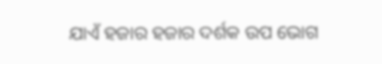ଯାଏଁ ହଜାର ହଜାର ଦର୍ଶକ ଉପ ଭୋଗ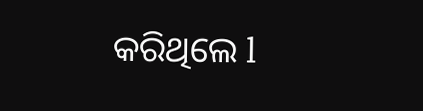କରିଥିଲେ l